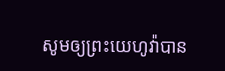សូមឲ្យព្រះយេហូវ៉ាបាន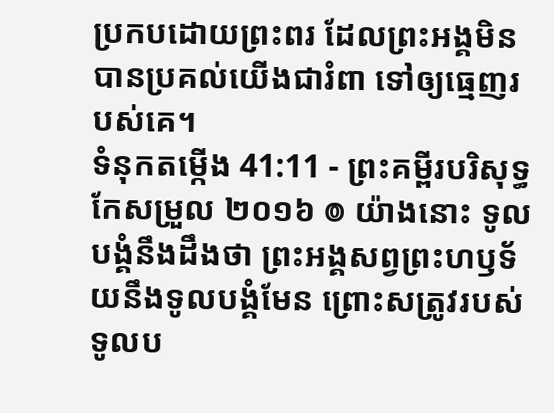ប្រកបដោយព្រះពរ ដែលព្រះអង្គមិនបានប្រគល់យើងជារំពា ទៅឲ្យធ្មេញរបស់គេ។
ទំនុកតម្កើង 41:11 - ព្រះគម្ពីរបរិសុទ្ធកែសម្រួល ២០១៦ ៙ យ៉ាងនោះ ទូលបង្គំនឹងដឹងថា ព្រះអង្គសព្វព្រះហឫទ័យនឹងទូលបង្គំមែន ព្រោះសត្រូវរបស់ទូលប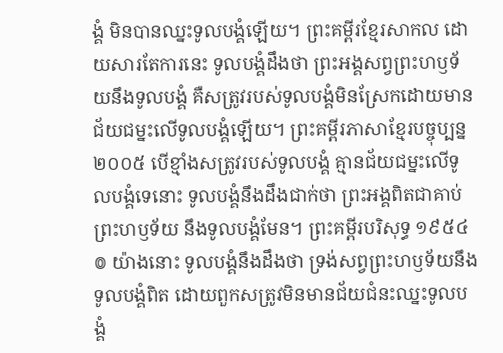ង្គំ មិនបានឈ្នះទូលបង្គំឡើយ។ ព្រះគម្ពីរខ្មែរសាកល ដោយសារតែការនេះ ទូលបង្គំដឹងថា ព្រះអង្គសព្វព្រះហឫទ័យនឹងទូលបង្គំ គឺសត្រូវរបស់ទូលបង្គំមិនស្រែកដោយមានជ័យជម្នះលើទូលបង្គំឡើយ។ ព្រះគម្ពីរភាសាខ្មែរបច្ចុប្បន្ន ២០០៥ បើខ្មាំងសត្រូវរបស់ទូលបង្គំ គ្មានជ័យជម្នះលើទូលបង្គំទេនោះ ទូលបង្គំនឹងដឹងជាក់ថា ព្រះអង្គពិតជាគាប់ព្រះហឫទ័យ នឹងទូលបង្គំមែន។ ព្រះគម្ពីរបរិសុទ្ធ ១៩៥៤ ៙ យ៉ាងនោះ ទូលបង្គំនឹងដឹងថា ទ្រង់សព្វព្រះហឫទ័យនឹងទូលបង្គំពិត ដោយពួកសត្រូវមិនមានជ័យជំនះឈ្នះទូលបង្គំ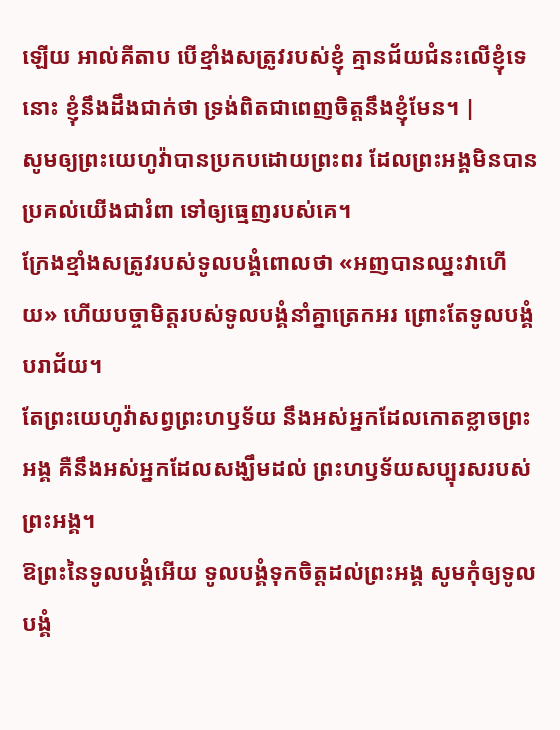ឡើយ អាល់គីតាប បើខ្មាំងសត្រូវរបស់ខ្ញុំ គ្មានជ័យជំនះលើខ្ញុំទេនោះ ខ្ញុំនឹងដឹងជាក់ថា ទ្រង់ពិតជាពេញចិត្តនឹងខ្ញុំមែន។ |
សូមឲ្យព្រះយេហូវ៉ាបានប្រកបដោយព្រះពរ ដែលព្រះអង្គមិនបានប្រគល់យើងជារំពា ទៅឲ្យធ្មេញរបស់គេ។
ក្រែងខ្មាំងសត្រូវរបស់ទូលបង្គំពោលថា «អញបានឈ្នះវាហើយ» ហើយបច្ចាមិត្តរបស់ទូលបង្គំនាំគ្នាត្រេកអរ ព្រោះតែទូលបង្គំបរាជ័យ។
តែព្រះយេហូវ៉ាសព្វព្រះហឫទ័យ នឹងអស់អ្នកដែលកោតខ្លាចព្រះអង្គ គឺនឹងអស់អ្នកដែលសង្ឃឹមដល់ ព្រះហឫទ័យសប្បុរសរបស់ព្រះអង្គ។
ឱព្រះនៃទូលបង្គំអើយ ទូលបង្គំទុកចិត្តដល់ព្រះអង្គ សូមកុំឲ្យទូលបង្គំ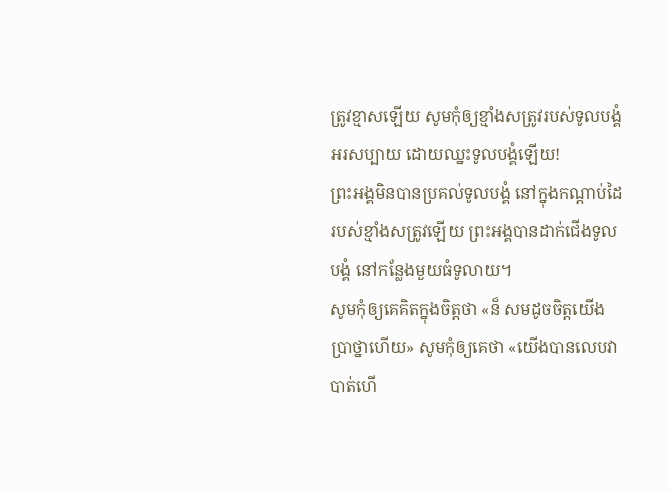ត្រូវខ្មាសឡើយ សូមកុំឲ្យខ្មាំងសត្រូវរបស់ទូលបង្គំអរសប្បាយ ដោយឈ្នះទូលបង្គំឡើយ!
ព្រះអង្គមិនបានប្រគល់ទូលបង្គំ នៅក្នុងកណ្ដាប់ដៃរបស់ខ្មាំងសត្រូវឡើយ ព្រះអង្គបានដាក់ជើងទូលបង្គំ នៅកន្លែងមួយធំទូលាយ។
សូមកុំឲ្យគេគិតក្នុងចិត្តថា «ន៏ សមដូចចិត្តយើងប្រាថ្នាហើយ» សូមកុំឲ្យគេថា «យើងបានលេបវា បាត់ហើ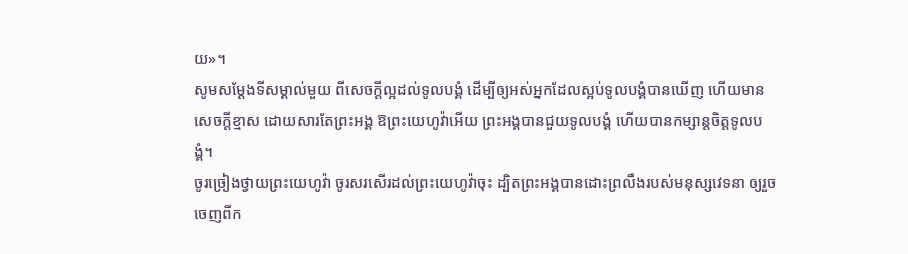យ»។
សូមសម្ដែងទីសម្គាល់មួយ ពីសេចក្ដីល្អដល់ទូលបង្គំ ដើម្បីឲ្យអស់អ្នកដែលស្អប់ទូលបង្គំបានឃើញ ហើយមានសេចក្ដីខ្មាស ដោយសារតែព្រះអង្គ ឱព្រះយេហូវ៉ាអើយ ព្រះអង្គបានជួយទូលបង្គំ ហើយបានកម្សាន្តចិត្តទូលបង្គំ។
ចូរច្រៀងថ្វាយព្រះយេហូវ៉ា ចូរសរសើរដល់ព្រះយេហូវ៉ាចុះ ដ្បិតព្រះអង្គបានដោះព្រលឹងរបស់មនុស្សវេទនា ឲ្យរួចចេញពីក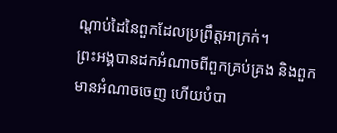ណ្ដាប់ដៃនៃពួកដែលប្រព្រឹត្តអាក្រក់។
ព្រះអង្គបានដកអំណាចពីពួកគ្រប់គ្រង និងពួកមានអំណាចចេញ ហើយបំបា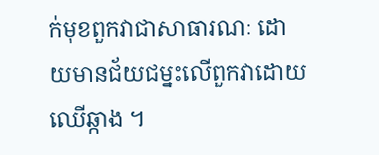ក់មុខពួកវាជាសាធារណៈ ដោយមានជ័យជម្នះលើពួកវាដោយឈើឆ្កាង ។